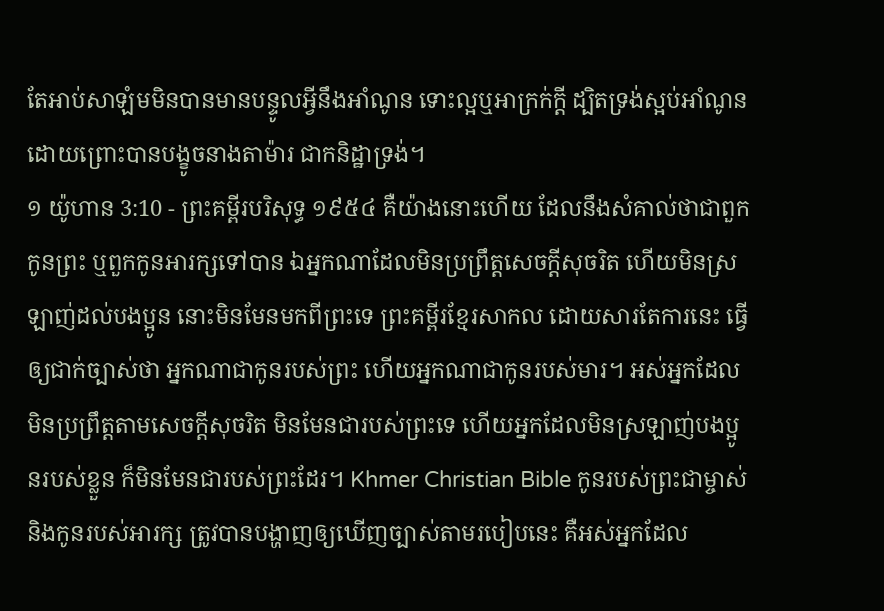តែអាប់សាឡំមមិនបានមានបន្ទូលអ្វីនឹងអាំណូន ទោះល្អឬអាក្រក់ក្តី ដ្បិតទ្រង់ស្អប់អាំណូន ដោយព្រោះបានបង្ខូចនាងតាម៉ារ ជាកនិដ្ឋាទ្រង់។
១ យ៉ូហាន 3:10 - ព្រះគម្ពីរបរិសុទ្ធ ១៩៥៤ គឺយ៉ាងនោះហើយ ដែលនឹងសំគាល់ថាជាពួកកូនព្រះ ឬពួកកូនអារក្សទៅបាន ឯអ្នកណាដែលមិនប្រព្រឹត្តសេចក្ដីសុចរិត ហើយមិនស្រឡាញ់ដល់បងប្អូន នោះមិនមែនមកពីព្រះទេ ព្រះគម្ពីរខ្មែរសាកល ដោយសារតែការនេះ ធ្វើឲ្យជាក់ច្បាស់ថា អ្នកណាជាកូនរបស់ព្រះ ហើយអ្នកណាជាកូនរបស់មារ។ អស់អ្នកដែលមិនប្រព្រឹត្តតាមសេចក្ដីសុចរិត មិនមែនជារបស់ព្រះទេ ហើយអ្នកដែលមិនស្រឡាញ់បងប្អូនរបស់ខ្លួន ក៏មិនមែនជារបស់ព្រះដែរ។ Khmer Christian Bible កូនរបស់ព្រះជាម្ចាស់ និងកូនរបស់អារក្ស ត្រូវបានបង្ហាញឲ្យឃើញច្បាស់តាមរបៀបនេះ គឺអស់អ្នកដែល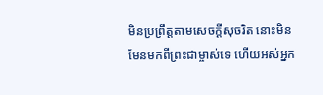មិនប្រព្រឹត្ដតាមសេចក្ដីសុចរិត នោះមិនមែនមកពីព្រះជាម្ចាស់ទេ ហើយអស់អ្នក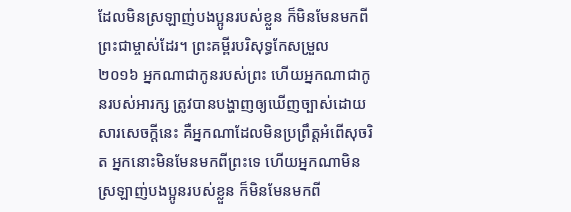ដែលមិនស្រឡាញ់បងប្អូនរបស់ខ្លួន ក៏មិនមែនមកពីព្រះជាម្ចាស់ដែរ។ ព្រះគម្ពីរបរិសុទ្ធកែសម្រួល ២០១៦ អ្នកណាជាកូនរបស់ព្រះ ហើយអ្នកណាជាកូនរបស់អារក្ស ត្រូវបានបង្ហាញឲ្យឃើញច្បាស់ដោយសារសេចក្ដីនេះ គឺអ្នកណាដែលមិនប្រព្រឹត្តអំពើសុចរិត អ្នកនោះមិនមែនមកពីព្រះទេ ហើយអ្នកណាមិនស្រឡាញ់បងប្អូនរបស់ខ្លួន ក៏មិនមែនមកពី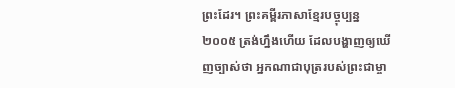ព្រះដែរ។ ព្រះគម្ពីរភាសាខ្មែរបច្ចុប្បន្ន ២០០៥ ត្រង់ហ្នឹងហើយ ដែលបង្ហាញឲ្យឃើញច្បាស់ថា អ្នកណាជាបុត្ររបស់ព្រះជាម្ចា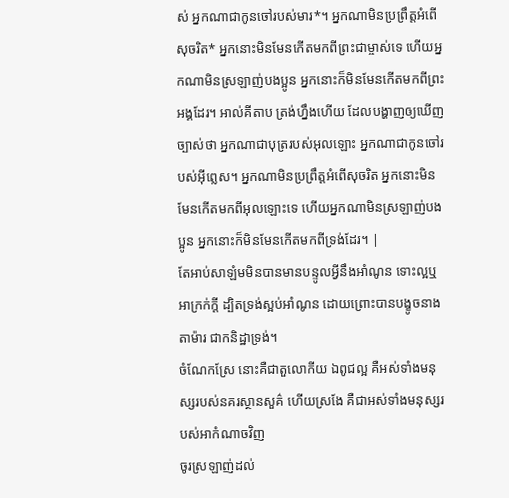ស់ អ្នកណាជាកូនចៅរបស់មារ*។ អ្នកណាមិនប្រព្រឹត្តអំពើសុចរិត* អ្នកនោះមិនមែនកើតមកពីព្រះជាម្ចាស់ទេ ហើយអ្នកណាមិនស្រឡាញ់បងប្អូន អ្នកនោះក៏មិនមែនកើតមកពីព្រះអង្គដែរ។ អាល់គីតាប ត្រង់ហ្នឹងហើយ ដែលបង្ហាញឲ្យឃើញច្បាស់ថា អ្នកណាជាបុត្ររបស់អុលឡោះ អ្នកណាជាកូនចៅរបស់អ៊ីព្លេស។ អ្នកណាមិនប្រព្រឹត្ដអំពើសុចរិត អ្នកនោះមិនមែនកើតមកពីអុលឡោះទេ ហើយអ្នកណាមិនស្រឡាញ់បងប្អូន អ្នកនោះក៏មិនមែនកើតមកពីទ្រង់ដែរ។ |
តែអាប់សាឡំមមិនបានមានបន្ទូលអ្វីនឹងអាំណូន ទោះល្អឬអាក្រក់ក្តី ដ្បិតទ្រង់ស្អប់អាំណូន ដោយព្រោះបានបង្ខូចនាងតាម៉ារ ជាកនិដ្ឋាទ្រង់។
ចំណែកស្រែ នោះគឺជាតួលោកីយ ឯពូជល្អ គឺអស់ទាំងមនុស្សរបស់នគរស្ថានសួគ៌ ហើយស្រងែ គឺជាអស់ទាំងមនុស្សរបស់អាកំណាចវិញ
ចូរស្រឡាញ់ដល់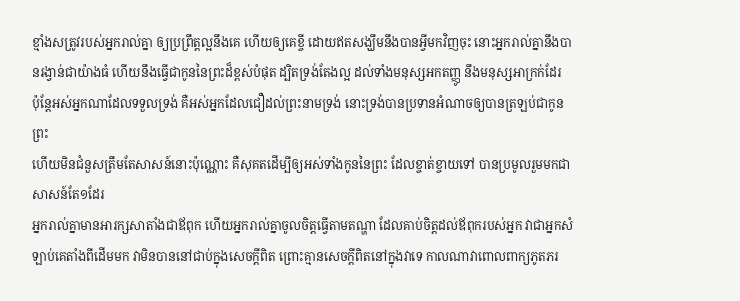ខ្មាំងសត្រូវរបស់អ្នករាល់គ្នា ឲ្យប្រព្រឹត្តល្អនឹងគេ ហើយឲ្យគេខ្ចី ដោយឥតសង្ឃឹមនឹងបានអ្វីមកវិញចុះ នោះអ្នករាល់គ្នានឹងបានរង្វាន់ជាយ៉ាងធំ ហើយនឹងធ្វើជាកូននៃព្រះដ៏ខ្ពស់បំផុត ដ្បិតទ្រង់តែងល្អ ដល់ទាំងមនុស្សអកតញ្ញូ នឹងមនុស្សអាក្រក់ដែរ
ប៉ុន្តែអស់អ្នកណាដែលទទួលទ្រង់ គឺអស់អ្នកដែលជឿដល់ព្រះនាមទ្រង់ នោះទ្រង់បានប្រទានអំណាចឲ្យបានត្រឡប់ជាកូនព្រះ
ហើយមិនជំនួសត្រឹមតែសាសន៍នោះប៉ុណ្ណោះ គឺសុគតដើម្បីឲ្យអស់ទាំងកូននៃព្រះ ដែលខ្ចាត់ខ្ចាយទៅ បានប្រមូលរួមមកជាសាសន៍តែ១ដែរ
អ្នករាល់គ្នាមានអារក្សសាតាំងជាឪពុក ហើយអ្នករាល់គ្នាចូលចិត្តធ្វើតាមតណ្ហា ដែលគាប់ចិត្តដល់ឪពុករបស់អ្នក វាជាអ្នកសំឡាប់គេតាំងពីដើមមក វាមិនបាននៅជាប់ក្នុងសេចក្ដីពិត ព្រោះគ្មានសេចក្ដីពិតនៅក្នុងវាទេ កាលណាវាពោលពាក្យភូតភរ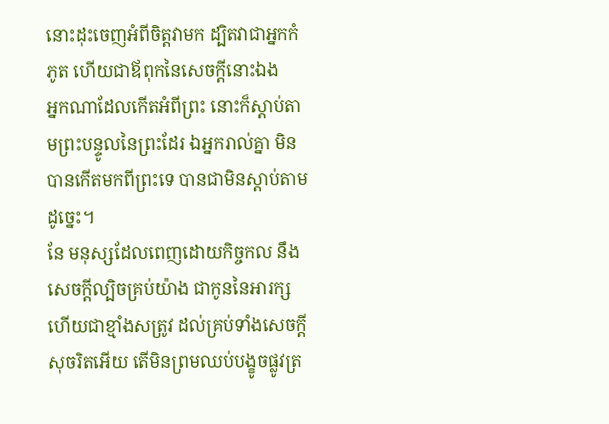នោះដុះចេញអំពីចិត្តវាមក ដ្បិតវាជាអ្នកកំភូត ហើយជាឪពុកនៃសេចក្ដីនោះឯង
អ្នកណាដែលកើតអំពីព្រះ នោះក៏ស្តាប់តាមព្រះបន្ទូលនៃព្រះដែរ ឯអ្នករាល់គ្នា មិនបានកើតមកពីព្រះទេ បានជាមិនស្តាប់តាមដូច្នេះ។
នែ មនុស្សដែលពេញដោយកិច្ចកល នឹងសេចក្ដីល្បិចគ្រប់យ៉ាង ជាកូននៃអារក្ស ហើយជាខ្មាំងសត្រូវ ដល់គ្រប់ទាំងសេចក្ដីសុចរិតអើយ តើមិនព្រមឈប់បង្ខូចផ្លូវត្រ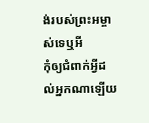ង់របស់ព្រះអម្ចាស់ទេឬអី
កុំឲ្យជំពាក់អ្វីដល់អ្នកណាឡើយ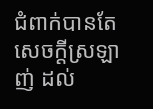ជំពាក់បានតែសេចក្ដីស្រឡាញ់ ដល់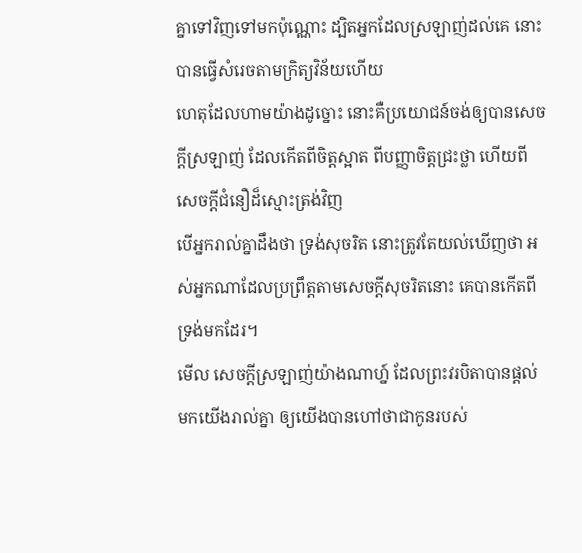គ្នាទៅវិញទៅមកប៉ុណ្ណោះ ដ្បិតអ្នកដែលស្រឡាញ់ដល់គេ នោះបានធ្វើសំរេចតាមក្រិត្យវិន័យហើយ
ហេតុដែលហាមយ៉ាងដូច្នោះ នោះគឺប្រយោជន៍ចង់ឲ្យបានសេចក្ដីស្រឡាញ់ ដែលកើតពីចិត្តស្អាត ពីបញ្ញាចិត្តជ្រះថ្លា ហើយពីសេចក្ដីជំនឿដ៏ស្មោះត្រង់វិញ
បើអ្នករាល់គ្នាដឹងថា ទ្រង់សុចរិត នោះត្រូវតែយល់ឃើញថា អស់អ្នកណាដែលប្រព្រឹត្តតាមសេចក្ដីសុចរិតនោះ គេបានកើតពីទ្រង់មកដែរ។
មើល សេចក្ដីស្រឡាញ់យ៉ាងណាហ្ន៍ ដែលព្រះវរបិតាបានផ្តល់មកយើងរាល់គ្នា ឲ្យយើងបានហៅថាជាកូនរបស់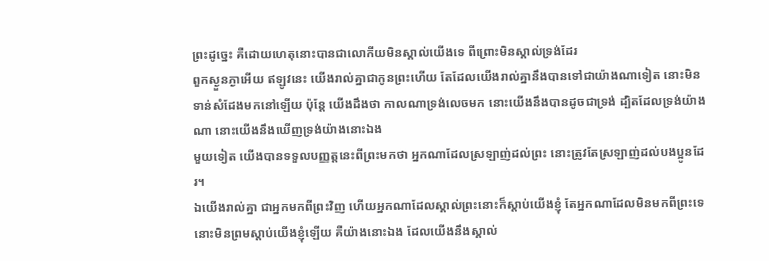ព្រះដូច្នេះ គឺដោយហេតុនោះបានជាលោកីយមិនស្គាល់យើងទេ ពីព្រោះមិនស្គាល់ទ្រង់ដែរ
ពួកស្ងួនភ្ងាអើយ ឥឡូវនេះ យើងរាល់គ្នាជាកូនព្រះហើយ តែដែលយើងរាល់គ្នានឹងបានទៅជាយ៉ាងណាទៀត នោះមិនទាន់សំដែងមកនៅឡើយ ប៉ុន្តែ យើងដឹងថា កាលណាទ្រង់លេចមក នោះយើងនឹងបានដូចជាទ្រង់ ដ្បិតដែលទ្រង់យ៉ាងណា នោះយើងនឹងឃើញទ្រង់យ៉ាងនោះឯង
មួយទៀត យើងបានទទួលបញ្ញត្តនេះពីព្រះមកថា អ្នកណាដែលស្រឡាញ់ដល់ព្រះ នោះត្រូវតែស្រឡាញ់ដល់បងប្អូនដែរ។
ឯយើងរាល់គ្នា ជាអ្នកមកពីព្រះវិញ ហើយអ្នកណាដែលស្គាល់ព្រះនោះក៏ស្តាប់យើងខ្ញុំ តែអ្នកណាដែលមិនមកពីព្រះទេ នោះមិនព្រមស្តាប់យើងខ្ញុំឡើយ គឺយ៉ាងនោះឯង ដែលយើងនឹងស្គាល់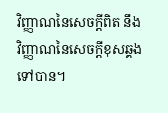វិញ្ញាណនៃសេចក្ដីពិត នឹងវិញ្ញាណនៃសេចក្ដីខុសឆ្គងទៅបាន។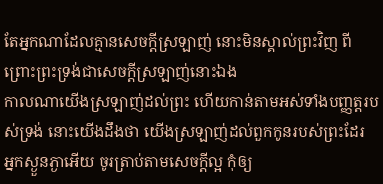តែអ្នកណាដែលគ្មានសេចក្ដីស្រឡាញ់ នោះមិនស្គាល់ព្រះវិញ ពីព្រោះព្រះទ្រង់ជាសេចក្ដីស្រឡាញ់នោះឯង
កាលណាយើងស្រឡាញ់ដល់ព្រះ ហើយកាន់តាមអស់ទាំងបញ្ញត្តរបស់ទ្រង់ នោះយើងដឹងថា យើងស្រឡាញ់ដល់ពួកកូនរបស់ព្រះដែរ
អ្នកស្ងួនភ្ងាអើយ ចូរត្រាប់តាមសេចក្ដីល្អ កុំឲ្យ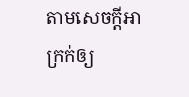តាមសេចក្ដីអាក្រក់ឲ្យ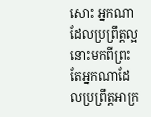សោះ អ្នកណាដែលប្រព្រឹត្តល្អ នោះមកពីព្រះ តែអ្នកណាដែលប្រព្រឹត្តអាក្រ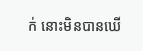ក់ នោះមិនបានឃើ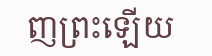ញព្រះឡើយ